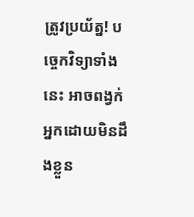ត្រូវប្រយ័ត្ន! បច្ចេកវិទ្យាទាំងនេះ អាចពង្វក់អ្នកដោយមិនដឹងខ្លួន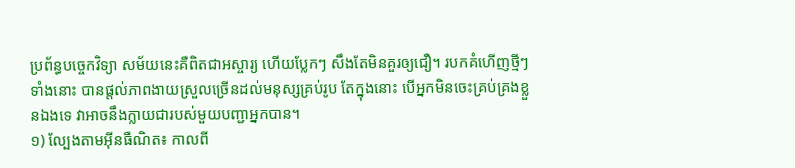ប្រព័ន្ធបចេ្ចកវិទ្យា សម័យនេះគឺពិតជាអស្ចារ្យ ហើយប្លែកៗ សឹងតែមិនគួរឲ្យជឿ។ របកគំហើញថ្មីៗ ទាំងនោះ បានផ្ដល់ភាពងាយស្រួលច្រើនដល់មនុស្សគ្រប់រូប តែក្នុងនោះ បើអ្នកមិនចេះគ្រប់គ្រងខ្លួនឯងទេ វាអាចនឹងក្លាយជារបស់មួយបញ្ជាអ្នកបាន។
១) ល្បែងតាមអ៊ីនធឺណិត៖ កាលពី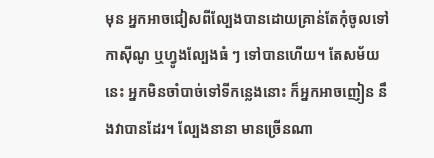មុន អ្នកអាចជៀសពីល្បែងបានដោយគ្រាន់តែកុំចូលទៅកាស៊ីណូ ឬហ្វូងល្បែងធំ ៗ ទៅបានហើយ។ តែសម័យនេះ អ្នកមិនចាំបាច់ទៅទីកន្លេងនោះ ក៏អ្នកអាចញៀន នឹងវាបានដែរ។ ល្បែងនានា មានច្រើនណា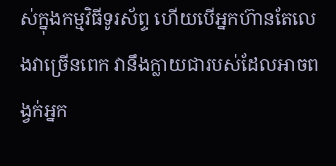ស់ក្នុងកម្មវិធីទូរស័ព្ទ ហើយបើអ្នកហ៊ានតែលេងវាច្រើនពេក វានឹងក្លាយជារបស់ដែលអាចពង្វក់អ្នក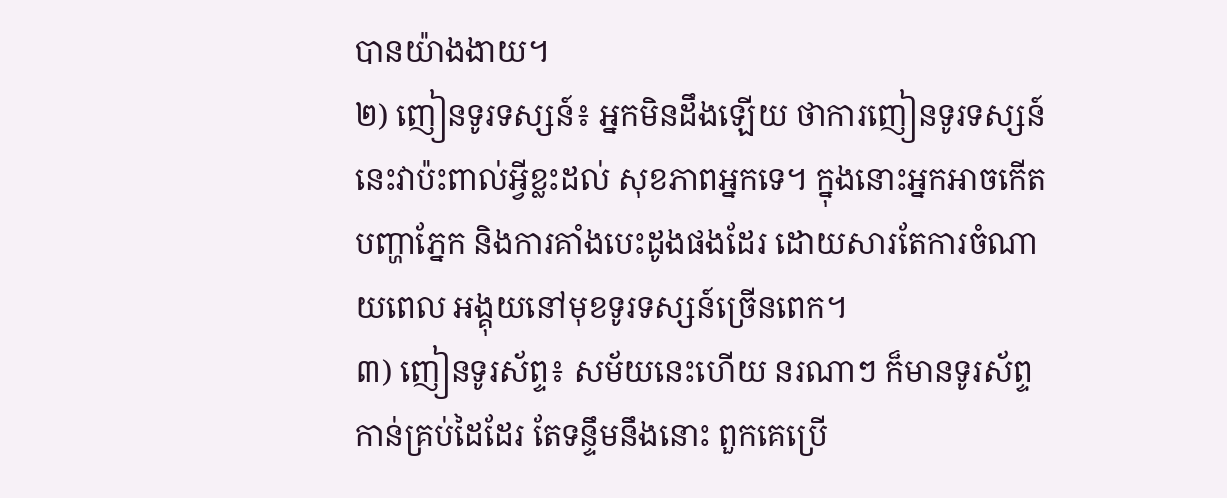បានយ៉ាងងាយ។
២) ញៀនទូរទស្សន៍៖ អ្នកមិនដឹងឡើយ ថាការញៀនទូរទស្សន៍នេះវាប៉ះពាល់អ្វីខ្លះដល់ សុខភាពអ្នកទេ។ ក្នុងនោះអ្នកអាចកើតបញ្ហាភ្នែក និងការគាំងបេះដូងផងដែរ ដោយសារតែការចំណាយពេល អង្គុយនៅមុខទូរទស្សន៍ច្រើនពេក។
៣) ញៀនទូរស័ព្ទ៖ សម័យនេះហើយ នរណាៗ ក៏មានទូរស័ព្ទកាន់គ្រប់ដៃដែរ តែទន្ទឹមនឹងនោះ ពួកគេប្រើ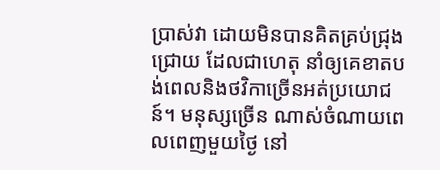ប្រាស់វា ដោយមិនបានគិតគ្រប់ជ្រុងជ្រោយ ដែលជាហេតុ នាំឲ្យគេខាតបង់ពេលនិងថវិកាច្រើនអត់ប្រយោជន៍។ មនុស្សច្រើន ណាស់ចំណាយពេលពេញមួយថ្ងៃ នៅ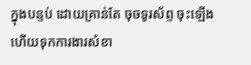ក្នុងបន្ទប់ ដោយគ្រាន់តែ ចុចទូរស័ព្ទ ចុះឡើង ហើយទុកការងារសំខា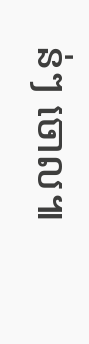ន់ៗ ចោល៕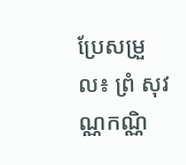ប្រែសម្រួល៖ ព្រំ សុវណ្ណកណ្ណិ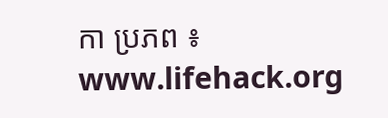កា ប្រភព ៖ www.lifehack.org